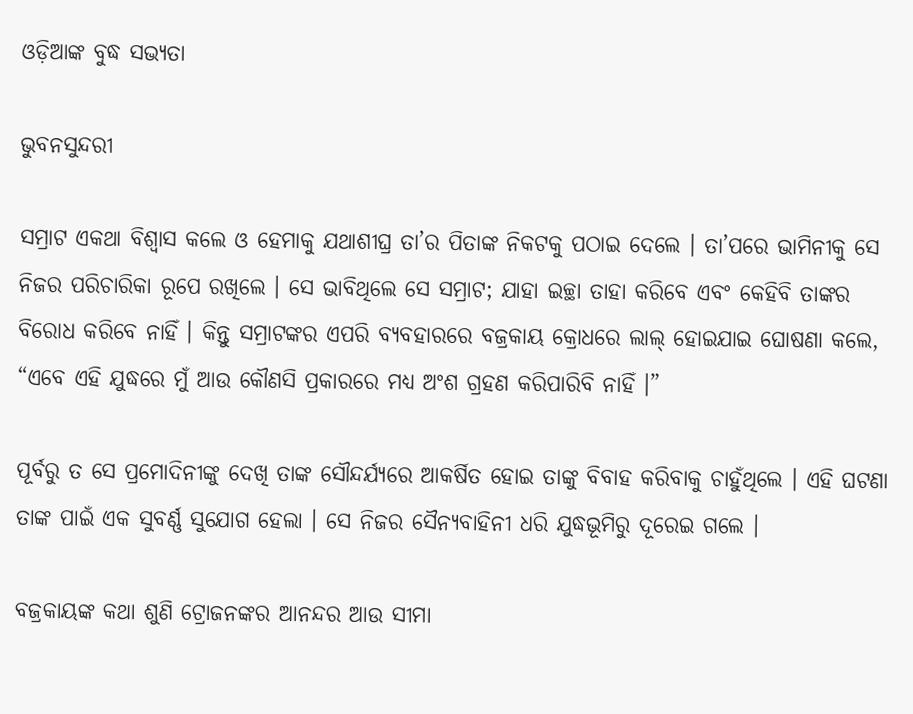ଓଡ଼ିଆଙ୍କ ବୁଦ୍ଧ ସଭ୍ୟତା

ଭୁବନସୁନ୍ଦରୀ

ସମ୍ରାଟ ଏକଥା ବିଶ୍ୱାସ କଲେ ଓ ହେମାକୁ ଯଥାଶୀଘ୍ର ତା’ର ପିତାଙ୍କ ନିକଟକୁ ପଠାଇ ଦେଲେ । ତା’ପରେ ଭାମିନୀକୁ ସେ ନିଜର ପରିଚାରିକା ରୂପେ ରଖିଲେ । ସେ ଭାବିଥିଲେ ସେ ସମ୍ରାଟ; ଯାହା ଇଚ୍ଛା ତାହା କରିବେ ଏବଂ କେହିବି ତାଙ୍କର ବିରୋଧ କରିବେ ନାହିଁ । କିନ୍ତୁ ସମ୍ରାଟଙ୍କର ଏପରି ବ୍ୟବହାରରେ ବଜ୍ରକାୟ କ୍ରୋଧରେ ଲାଲ୍ ହୋଇଯାଇ ଘୋଷଣା କଲେ, “ଏବେ ଏହି ଯୁଦ୍ଧରେ ମୁଁ ଆଉ କୌଣସି ପ୍ରକାରରେ ମଧ୍ୟ ଅଂଶ ଗ୍ରହଣ କରିପାରିବି ନାହିଁ ।”

ପୂର୍ବରୁ ତ ସେ ପ୍ରମୋଦିନୀଙ୍କୁ ଦେଖି ତାଙ୍କ ସୌନ୍ଦର୍ଯ୍ୟରେ ଆକର୍ଷିତ ହୋଇ ତାଙ୍କୁ ବିବାହ କରିବାକୁ ଚାହୁଁଥିଲେ । ଏହି ଘଟଣା ତାଙ୍କ ପାଇଁ ଏକ ସୁବର୍ଣ୍ଣ ସୁଯୋଗ ହେଲା । ସେ ନିଜର ସୈନ୍ୟବାହିନୀ ଧରି ଯୁଦ୍ଧଭୂମିରୁ ଦୂରେଇ ଗଲେ ।

ବଜ୍ରକାୟଙ୍କ କଥା ଶୁଣି ଟ୍ରୋଜନଙ୍କର ଆନନ୍ଦର ଆଉ ସୀମା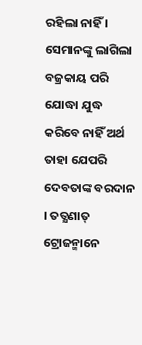ରହିଲା ନାହିଁ । ସେମାନଙ୍କୁ ଲାଗିଲା ବଜ୍ରକାୟ ପରି ଯୋଦ୍ଧା ଯୁଦ୍ଧ କରିବେ ନାହିଁ ଅର୍ଥ ତାହା ଯେପରି ଦେବତାଙ୍କ ବରଦାନ । ତତ୍କ୍ଷଣାତ୍ ଟ୍ରୋଜନ୍ମାନେ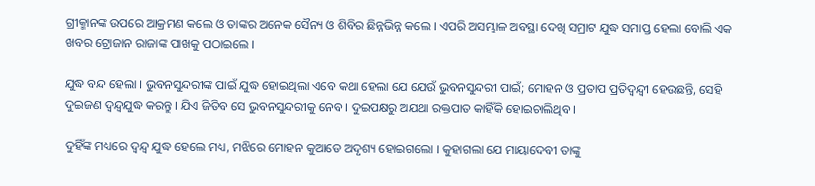ଗ୍ରୀକ୍ମାନଙ୍କ ଉପରେ ଆକ୍ରମଣ କଲେ ଓ ତାଙ୍କର ଅନେକ ସୈନ୍ୟ ଓ ଶିବିର ଛିନ୍ନଭିନ୍ନ କଲେ । ଏପରି ଅସମ୍ଭାଳ ଅବସ୍ଥା ଦେଖି ସମ୍ରାଟ ଯୁଦ୍ଧ ସମାପ୍ତ ହେଲା ବୋଲି ଏକ ଖବର ଟ୍ରୋଜାନ ରାଜାଙ୍କ ପାଖକୁ ପଠାଇଲେ ।

ଯୁଦ୍ଧ ବନ୍ଦ ହେଲା । ଭୁବନସୁନ୍ଦରୀଙ୍କ ପାଇଁ ଯୁଦ୍ଧ ହୋଇଥିଲା ଏବେ କଥା ହେଲା ଯେ ଯେଉଁ ଭୁବନସୁନ୍ଦରୀ ପାଇଁ; ମୋହନ ଓ ପ୍ରତାପ ପ୍ରତିଦ୍ୱନ୍ଦ୍ୱୀ ହେଉଛନ୍ତି, ସେହି ଦୁଇଜଣ ଦ୍ୱନ୍ଦ୍ୱଯୁଦ୍ଧ କରନ୍ତୁ । ଯିଏ ଜିତିବ ସେ ଭୁବନସୁନ୍ଦରୀକୁ ନେବ । ଦୁଇପକ୍ଷରୁ ଅଯଥା ରକ୍ତପାତ କାହିଁକି ହୋଇଚାଲିଥିବ ।

ଦୁହିଁଙ୍କ ମଧ୍ୟରେ ଦ୍ୱନ୍ଦ୍ୱ ଯୁଦ୍ଧ ହେଲେ ମଧ୍ୟ, ମଝିରେ ମୋହନ କୁଆଡେ ଅଦୃଶ୍ୟ ହୋଇଗଲୋ । କୁହାଗଲା ଯେ ମାୟାଦେବୀ ତାଙ୍କୁ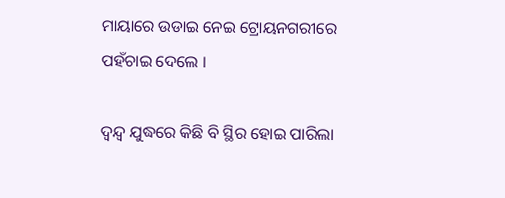ମାୟାରେ ଉଡାଇ ନେଇ ଟ୍ରୋୟନଗରୀରେ ପହଁଚାଇ ଦେଲେ ।

ଦ୍ୱନ୍ଦ୍ୱ ଯୁଦ୍ଧରେ କିଛି ବି ସ୍ଥିର ହୋଇ ପାରିଲା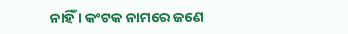ନାହିଁ । କଂଟକ ନାମରେ ଜଣେ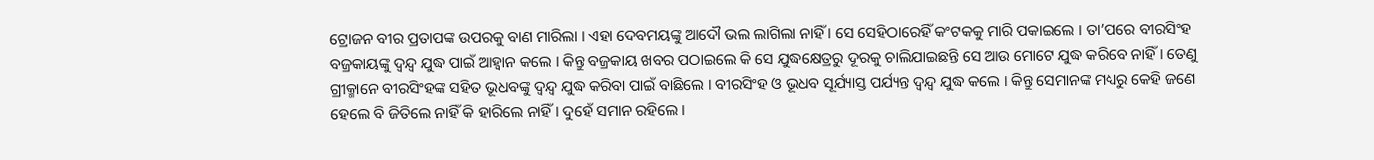ଟ୍ରୋଜନ ବୀର ପ୍ରତାପଙ୍କ ଉପରକୁ ବାଣ ମାରିଲା । ଏହା ଦେବମୟଙ୍କୁ ଆଦୌ ଭଲ ଲାଗିଲା ନାହିଁ । ସେ ସେହିଠାରେହିଁ କଂଟକକୁ ମାରି ପକାଇଲେ । ତା’ପରେ ବୀରସିଂହ ବଜ୍ରକାୟଙ୍କୁ ଦ୍ୱନ୍ଦ୍ୱ ଯୁଦ୍ଧ ପାଇଁ ଆହ୍ୱାନ କଲେ । କିନ୍ତୁ ବଜ୍ରକାୟ ଖବର ପଠାଇଲେ କି ସେ ଯୁଦ୍ଧକ୍ଷେତ୍ରରୁ ଦୂରକୁ ଚାଲିଯାଇଛନ୍ତି ସେ ଆଉ ମୋଟେ ଯୁଦ୍ଧ କରିବେ ନାହିଁ । ତେଣୁ ଗ୍ରୀକ୍ମାନେ ବୀରସିଂହଙ୍କ ସହିତ ଭୂଧବଙ୍କୁ ଦ୍ୱନ୍ଦ୍ୱ ଯୁଦ୍ଧ କରିବା ପାଇଁ ବାଛିଲେ । ବୀରସିଂହ ଓ ଭୂଧବ ସୂର୍ଯ୍ୟାସ୍ତ ପର୍ଯ୍ୟନ୍ତ ଦ୍ୱନ୍ଦ୍ୱ ଯୁଦ୍ଧ କଲେ । କିନ୍ତୁ ସେମାନଙ୍କ ମଧ୍ୟରୁ କେହି ଜଣେ ହେଲେ ବି ଜିତିଲେ ନାହିଁ କି ହାରିଲେ ନାହିଁ । ଦୁହେଁ ସମାନ ରହିଲେ ।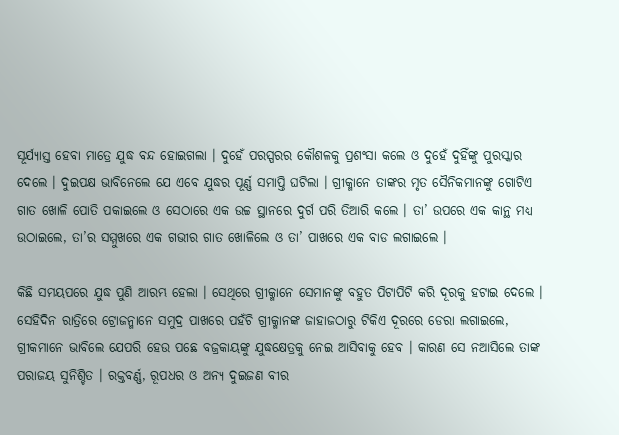ସୂର୍ଯ୍ୟାସ୍ତ ହେବା ମାତ୍ରେ ଯୁଦ୍ଧ ବନ୍ଦ ହୋଇଗଲା । ଦୁହେଁ ପରସ୍ପରର କୌଶଳକୁ ପ୍ରଶଂସା କଲେ ଓ ଦୁହେଁ ଦୁହିଁଙ୍କୁ ପୁରସ୍କାର ଦେଲେ । ଦୁଇପକ୍ଷ ଭାବିନେଲେ ଯେ ଏବେ ଯୁଦ୍ଧର ପୂର୍ଣ୍ଣ ସମାପ୍ତି ଘଟିଲା । ଗ୍ରୀକ୍ମାନେ ତାଙ୍କର ମୃତ ସୈନିକମାନଙ୍କୁ ଗୋଟିଏ ଗାତ ଖୋଳି ପୋତି ପକାଇଲେ ଓ ସେଠାରେ ଏକ ଉଚ୍ଚ ସ୍ଥାନରେ ଦୁର୍ଗ ପରି ତିଆରି କଲେ । ତା’ ଉପରେ ଏକ କାନ୍ଥ ମଧ୍ୟ ଉଠାଇଲେ, ତା’ର ସମ୍ମୁଖରେ ଏକ ଗଭୀର ଗାତ ଖୋଳିଲେ ଓ ତା’ ପାଖରେ ଏକ ବାଡ ଲଗାଇଲେ ।

କିଛି ସମୟପରେ ଯୁଦ୍ଧ ପୁଣି ଆରମ୍ଭ ହେଲା । ସେଥିରେ ଗ୍ରୀକ୍ମାନେ ସେମାନଙ୍କୁ ବହୁତ ପିଟାପିଟି କରି ଦୂରକୁ ହଟାଇ ଦେଲେ । ସେହିଦିନ ରାତ୍ରିରେ ଟ୍ରୋଜନ୍ମାନେ ସମୁଦ୍ର ପାଖରେ ପହଁଚି ଗ୍ରୀକ୍ମାନଙ୍କ ଜାହାଜଠାରୁ ଟିକିଏ ଦୂରରେ ଡେରା ଲଗାଇଲେ, ଗ୍ରୀକମାନେ ଭାବିଲେ ଯେପରି ହେଉ ପଛେ ବଜ୍ରକାୟଙ୍କୁ ଯୁଦ୍ଧକ୍ଷେତ୍ରକୁ ନେଇ ଆସିବାକୁ ହେବ । କାରଣ ସେ ନଆସିଲେ ତାଙ୍କ ପରାଜୟ ସୁନିଶ୍ଚିତ । ରକ୍ତବର୍ଣ୍ଣ, ରୂପଧର ଓ ଅନ୍ୟ ଦୁଇଜଣ ବୀର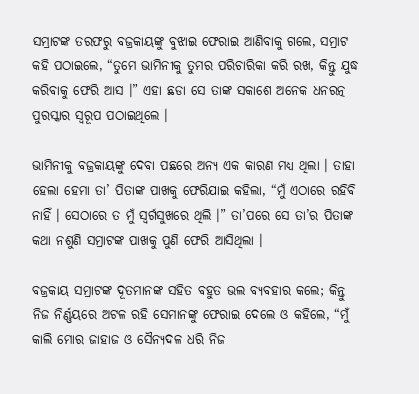ସମ୍ରାଟଙ୍କ ତରଫରୁ ବଜ୍ରକାୟଙ୍କୁ ବୁଝାଇ ଫେରାଇ ଆଣିବାକୁ ଗଲେ, ସମ୍ରାଟ କହି ପଠାଇଲେ, “ତୁମେ ଭାମିନୀକୁ ତୁମର ପରିଚାରିକା କରି ରଖ, କିନ୍ତୁ ଯୁଦ୍ଧ କରିବାକୁ ଫେରି ଆସ ।” ଏହା ଛଡା ସେ ତାଙ୍କ ସକାଶେ ଅନେକ ଧନରତ୍ନ ପୁରସ୍କାର ସ୍ୱରୂପ ପଠାଇଥିଲେ ।

ଭାମିନୀକୁ ବଜ୍ରକାୟଙ୍କୁ ଦେବା ପଛରେ ଅନ୍ୟ ଏକ କାରଣ ମଧ୍ୟ ଥିଲା । ତାହା ହେଲା ହେମା ତା’ ପିତାଙ୍କ ପାଖକୁ ଫେରିଯାଇ କହିଲା, “ମୁଁ ଏଠାରେ ରହିବି ନାହିଁ । ସେଠାରେ ତ ମୁଁ ସ୍ୱର୍ଗସୁଖରେ ଥିଲି ।” ତା’ପରେ ସେ ତା’ର ପିତାଙ୍କ କଥା ନଶୁଣି ସମ୍ରାଟଙ୍କ ପାଖକୁ ପୁଣି ଫେରି ଆସିଥିଲା ।

ବଜ୍ରକାୟ ସମ୍ରାଟଙ୍କ ଦୂତମାନଙ୍କ ସହିତ ବହୁତ ଭଲ ବ୍ୟବହାର କଲେ; କିନ୍ତୁ ନିଜ ନିର୍ଣ୍ଣୟରେ ଅଟଳ ରହି ସେମାନଙ୍କୁ ଫେରାଇ ଦେଲେ ଓ କହିଲେ, “ମୁଁ କାଲି ମୋର ଜାହାଜ ଓ ସୈନ୍ୟଦଳ ଧରି ନିଜ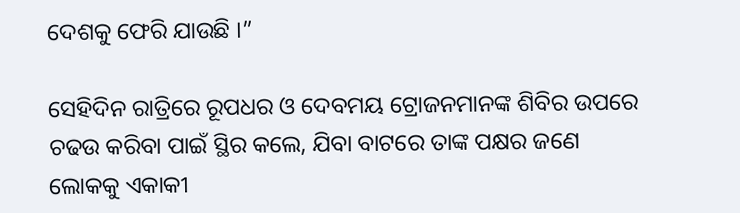ଦେଶକୁ ଫେରି ଯାଉଛି ।”

ସେହିଦିନ ରାତ୍ରିରେ ରୂପଧର ଓ ଦେବମୟ ଟ୍ରୋଜନମାନଙ୍କ ଶିବିର ଉପରେ ଚଢଉ କରିବା ପାଇଁ ସ୍ଥିର କଲେ, ଯିବା ବାଟରେ ତାଙ୍କ ପକ୍ଷର ଜଣେ ଲୋକକୁ ଏକାକୀ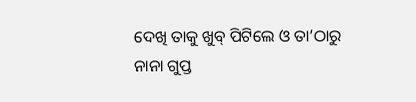ଦେଖି ତାକୁ ଖୁବ୍ ପିଟିଲେ ଓ ତା’ଠାରୁ ନାନା ଗୁପ୍ତ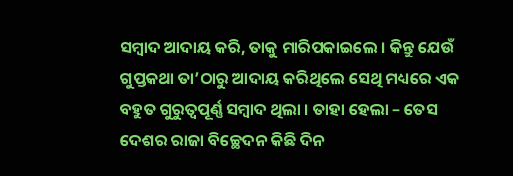ସମ୍ବାଦ ଆଦାୟ କରି, ତାକୁ ମାରିପକାଇଲେ । କିନ୍ତୁ ଯେଉଁ ଗୁପ୍ତକଥା ତା’ଠାରୁ ଆଦାୟ କରିଥିଲେ ସେଥି ମଧ୍ୟରେ ଏକ ବହୁତ ଗୁରୁତ୍ୱପୂର୍ଣ୍ଣ ସମ୍ବାଦ ଥିଲା । ତାହା ହେଲା – ତେସ ଦେଶର ରାଜା ବିଚ୍ଛେଦନ କିଛି ଦିନ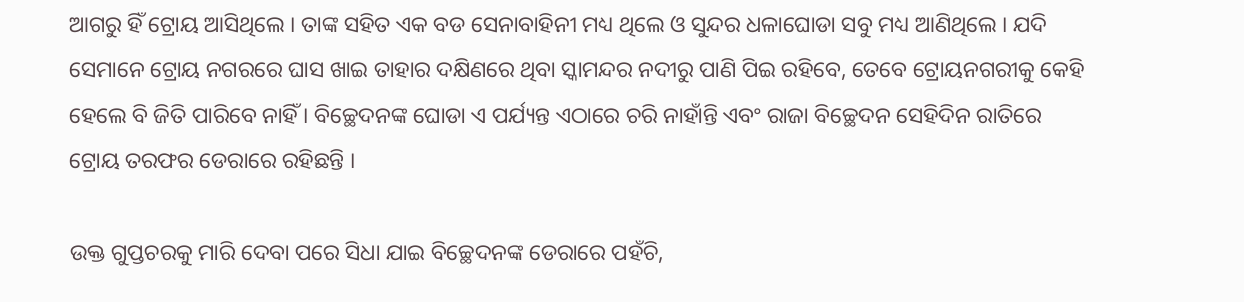ଆଗରୁ ହିଁ ଟ୍ରୋୟ ଆସିଥିଲେ । ତାଙ୍କ ସହିତ ଏକ ବଡ ସେନାବାହିନୀ ମଧ୍ୟ ଥିଲେ ଓ ସୁନ୍ଦର ଧଳାଘୋଡା ସବୁ ମଧ୍ୟ ଆଣିଥିଲେ । ଯଦି ସେମାନେ ଟ୍ରୋୟ ନଗରରେ ଘାସ ଖାଇ ତାହାର ଦକ୍ଷିଣରେ ଥିବା ସ୍କାମନ୍ଦର ନଦୀରୁ ପାଣି ପିଇ ରହିବେ, ତେବେ ଟ୍ରୋୟନଗରୀକୁ କେହି ହେଲେ ବି ଜିତି ପାରିବେ ନାହିଁ । ବିଚ୍ଛେଦନଙ୍କ ଘୋଡା ଏ ପର୍ଯ୍ୟନ୍ତ ଏଠାରେ ଚରି ନାହାଁନ୍ତି ଏବଂ ରାଜା ବିଚ୍ଛେଦନ ସେହିଦିନ ରାତିରେ ଟ୍ରୋୟ ତରଫର ଡେରାରେ ରହିଛନ୍ତି ।

ଉକ୍ତ ଗୁପ୍ତଚରକୁ ମାରି ଦେବା ପରେ ସିଧା ଯାଇ ବିଚ୍ଛେଦନଙ୍କ ଡେରାରେ ପହଁଚି,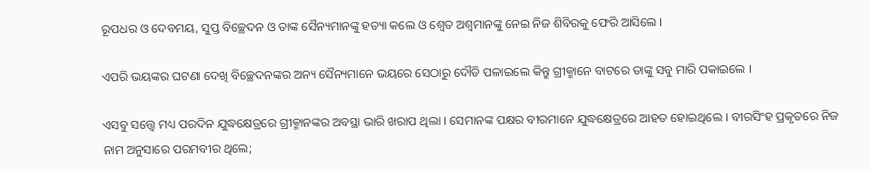ରୂପଧର ଓ ଦେବମୟ, ସୁପ୍ତ ବିଚ୍ଛେଦନ ଓ ତାଙ୍କ ସୈନ୍ୟମାନଙ୍କୁ ହତ୍ୟା କଲେ ଓ ଶ୍ୱେତ ଅଶ୍ୱମାନଙ୍କୁ ନେଇ ନିଜ ଶିବିରକୁ ଫେରି ଆସିଲେ ।

ଏପରି ଭୟଙ୍କର ଘଟଣା ଦେଖି ବିଚ୍ଛେଦନଙ୍କର ଅନ୍ୟ ସୈନ୍ୟମାନେ ଭୟରେ ସେଠାରୁ ଦୌଡି ପଳାଇଲେ କିନ୍ତୁ ଗ୍ରୀକ୍ମାନେ ବାଟରେ ତାଙ୍କୁ ସବୁ ମାରି ପକାଇଲେ ।

ଏସବୁ ସତ୍ତ୍ୱେ ମଧ୍ୟ ପରଦିନ ଯୁଦ୍ଧକ୍ଷେତ୍ରରେ ଗ୍ରୀକ୍ମାନଙ୍କର ଅବସ୍ଥା ଭାରି ଖରାପ ଥିଲା । ସେମାନଙ୍କ ପକ୍ଷର ବୀରମାନେ ଯୁଦ୍ଧକ୍ଷେତ୍ରରେ ଆହତ ହୋଇଥିଲେ । ବୀରସିଂହ ପ୍ରକୃତରେ ନିଜ ନାମ ଅନୁସାରେ ପରମବୀର ଥିଲେ;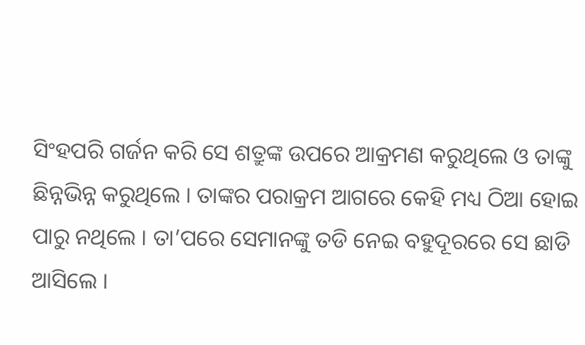ସିଂହପରି ଗର୍ଜନ କରି ସେ ଶତ୍ରୁଙ୍କ ଉପରେ ଆକ୍ରମଣ କରୁଥିଲେ ଓ ତାଙ୍କୁ ଛିନ୍ନଭିନ୍ନ କରୁଥିଲେ । ତାଙ୍କର ପରାକ୍ରମ ଆଗରେ କେହି ମଧ୍ୟ ଠିଆ ହୋଇ ପାରୁ ନଥିଲେ । ତା’ପରେ ସେମାନଙ୍କୁ ତଡି ନେଇ ବହୁଦୂରରେ ସେ ଛାଡି ଆସିଲେ ।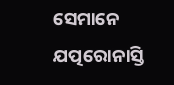ସେମାନେ ଯତ୍ପରୋନାସ୍ତି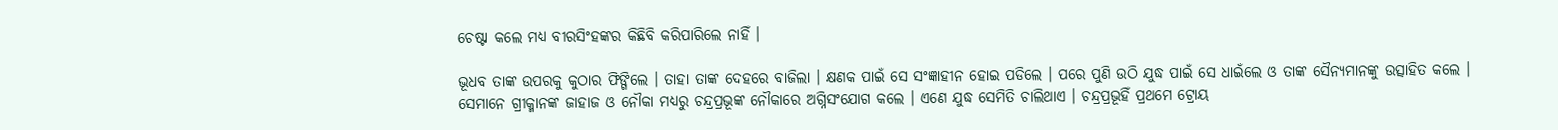ଚେଷ୍ଟା କଲେ ମଧ୍ୟ ବୀରସିଂହଙ୍କର କିଛିବି କରିପାରିଲେ ନାହିଁ ।

ଭୂଧବ ତାଙ୍କ ଉପରକୁ କୁଠାର ଫିଙ୍ଗିଲେ । ତାହା ତାଙ୍କ ଦେହରେ ବାଜିଲା । କ୍ଷଣକ ପାଇଁ ସେ ସଂଜ୍ଞାହୀନ ହୋଇ ପଡିଲେ । ପରେ ପୁଣି ଉଠି ଯୁଦ୍ଧ ପାଇଁ ସେ ଧାଇଁଲେ ଓ ତାଙ୍କ ସୈନ୍ୟମାନଙ୍କୁ ଉତ୍ସାହିତ କଲେ । ସେମାନେ ଗ୍ରୀକ୍ମାନଙ୍କ ଜାହାଜ ଓ ନୌକା ମଧ୍ୟରୁ ଚନ୍ଦ୍ରପ୍ରଭୂଙ୍କ ନୌକାରେ ଅଗ୍ନିସଂଯୋଗ କଲେ । ଏଣେ ଯୁଦ୍ଧ ସେମିତି ଚାଲିଥାଏ । ଚନ୍ଦ୍ରପ୍ରଭୂହିଁ ପ୍ରଥମେ ଟ୍ରୋୟ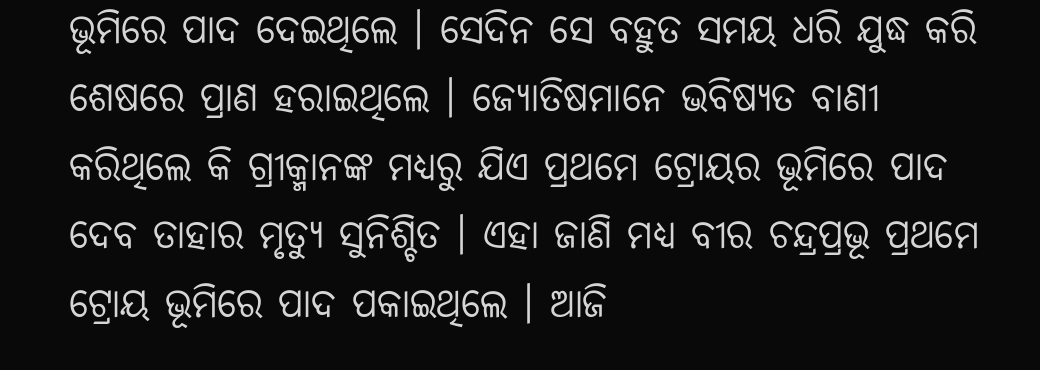ଭୂମିରେ ପାଦ ଦେଇଥିଲେ । ସେଦିନ ସେ ବହୁତ ସମୟ ଧରି ଯୁଦ୍ଧ କରି ଶେଷରେ ପ୍ରାଣ ହରାଇଥିଲେ । ଜ୍ୟୋତିଷମାନେ ଭବିଷ୍ୟତ ବାଣୀ କରିଥିଲେ କି ଗ୍ରୀକ୍ମାନଙ୍କ ମଧ୍ୟରୁ ଯିଏ ପ୍ରଥମେ ଟ୍ରୋୟର ଭୂମିରେ ପାଦ ଦେବ ତାହାର ମୃତ୍ୟୁ ସୁନିଶ୍ଚିତ । ଏହା ଜାଣି ମଧ୍ୟ ବୀର ଚନ୍ଦ୍ରପ୍ରଭୂ ପ୍ରଥମେ ଟ୍ରୋୟ ଭୂମିରେ ପାଦ ପକାଇଥିଲେ । ଆଜି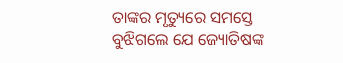ତାଙ୍କର ମୃତ୍ୟୁରେ ସମସ୍ତେ ବୁଝିଗଲେ ଯେ ଜ୍ୟୋତିଷଙ୍କ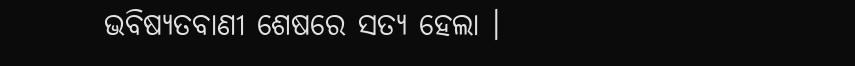ଭବିଷ୍ୟତବାଣୀ ଶେଷରେ ସତ୍ୟ ହେଲା ।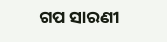ଗପ ସାରଣୀ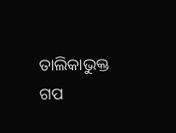ତାଲିକାଭୁକ୍ତ ଗପ